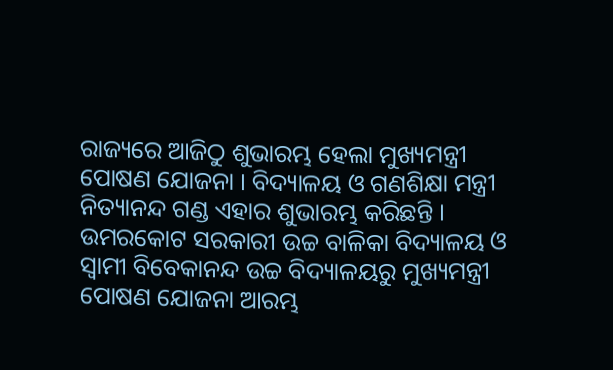ରାଜ୍ୟରେ ଆଜିଠୁ ଶୁଭାରମ୍ଭ ହେଲା ମୁଖ୍ୟମନ୍ତ୍ରୀ ପୋଷଣ ଯୋଜନା । ବିଦ୍ୟାଳୟ ଓ ଗଣଶିକ୍ଷା ମନ୍ତ୍ରୀ ନିତ୍ୟାନନ୍ଦ ଗଣ୍ଡ ଏହାର ଶୁଭାରମ୍ଭ କରିଛନ୍ତି । ଉମରକୋଟ ସରକାରୀ ଉଚ୍ଚ ବାଳିକା ବିଦ୍ୟାଳୟ ଓ ସ୍ୱାମୀ ବିବେକାନନ୍ଦ ଉଚ୍ଚ ବିଦ୍ୟାଳୟରୁ ମୁଖ୍ୟମନ୍ତ୍ରୀ ପୋଷଣ ଯୋଜନା ଆରମ୍ଭ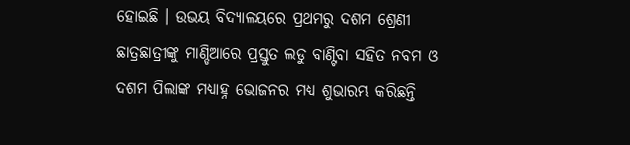ହୋଇଛି । ଉଭୟ ବିଦ୍ୟାଳୟରେ ପ୍ରଥମରୁ ଦଶମ ଶ୍ରେଣୀ ଛାତ୍ରଛାତ୍ରୀଙ୍କୁ ମାଣ୍ଡିଆରେ ପ୍ରସ୍ତୁତ ଲଡୁ ବାଣ୍ଟିବା ସହିତ ନବମ ଓ ଦଶମ ପିଲାଙ୍କ ମଧ୍ୟାହ୍ନ ଭୋଜନର ମଧ୍ୟ ଶୁଭାରମ୍ଭ କରିଛନ୍ତି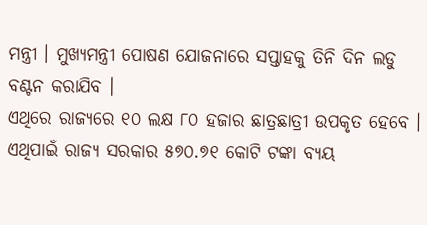ମନ୍ତ୍ରୀ । ମୁଖ୍ୟମନ୍ତ୍ରୀ ପୋଷଣ ଯୋଜନାରେ ସପ୍ତାହକୁ ତିନି ଦିନ ଲଡୁ ବଣ୍ଟନ କରାଯିବ ।
ଏଥିରେ ରାଜ୍ୟରେ ୧୦ ଲକ୍ଷ ୮୦ ହଜାର ଛାତ୍ରଛାତ୍ରୀ ଉପକୃତ ହେବେ । ଏଥିପାଇଁ ରାଜ୍ୟ ସରକାର ୫୭୦.୭୧ କୋଟି ଟଙ୍କା ବ୍ୟୟ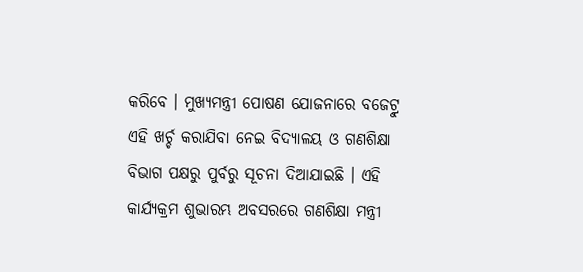କରିବେ । ମୁଖ୍ୟମନ୍ତ୍ରୀ ପୋଷଣ ଯୋଜନାରେ ବଜେଟ୍ରୁ ଏହି ଖର୍ଚ୍ଚ କରାଯିବା ନେଇ ବିଦ୍ୟାଳୟ ଓ ଗଣଶିକ୍ଷା ବିଭାଗ ପକ୍ଷରୁ ପୁର୍ବରୁ ସୂଚନା ଦିଆଯାଇଛି । ଏହି କାର୍ଯ୍ୟକ୍ରମ ଶୁଭାରମ୍ଭ ଅବସରରେ ଗଣଶିକ୍ଷା ମନ୍ତ୍ରୀ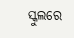ସ୍କୁଲରେ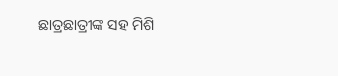ଛାତ୍ରଛାତ୍ରୀଙ୍କ ସହ ମିଶି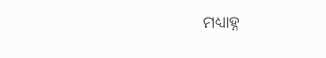ମଧ୍ୟାହ୍ନ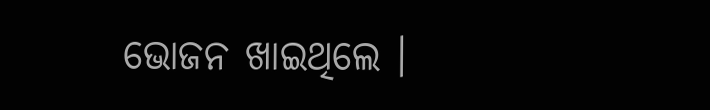ଭୋଜନ ଖାଇଥିଲେ ।